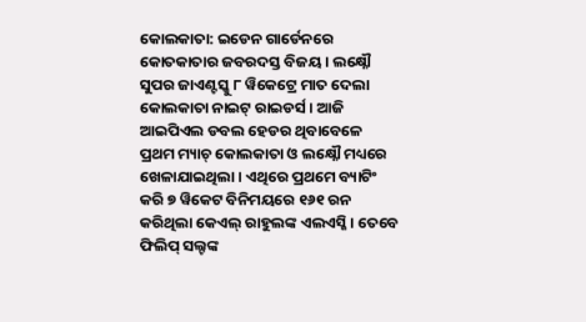କୋଲକାତା: ଇଡେନ ଗାର୍ଡେନରେ କୋତକାତାର ଜବରଦସ୍ତ ବିଜୟ । ଲକ୍ଷ୍ନୌ ସୁପର ଜାଏଣ୍ଟସ୍କୁ ୮ ୱିକେଟ୍ରେ ମାତ ଦେଲା କୋଲକାତା ନାଇଟ୍ ରାଇଡର୍ସ । ଆଜି ଆଇପିଏଲ ଡବଲ ହେଡର ଥିବାବେଳେ ପ୍ରଥମ ମ୍ୟାଚ୍ କୋଲକାତା ଓ ଲକ୍ଷ୍ନୌ ମଧ୍ୟରେ ଖେଳାଯାଇଥିଲା । ଏଥିରେ ପ୍ରଥମେ ବ୍ୟାଟିଂ କରି ୭ ୱିକେଟ ବିନିମୟରେ ୧୬୧ ରନ କରିଥିଲା କେଏଲ୍ ରାହୁଲଙ୍କ ଏଲଏସ୍ଜି । ତେବେ ଫିଲିପ୍ ସଲ୍ଟଙ୍କ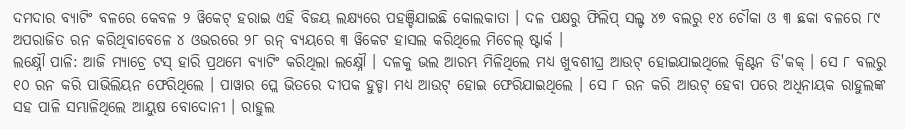ଦମଦାର ବ୍ୟାଟିଂ ବଳରେ କେବଳ ୨ ୱିକେଟ୍ ହରାଇ ଏହି ବିଜୟ ଲକ୍ଷ୍ୟରେ ପହଞ୍ଚିଯାଇଛି କୋଲକାତା । ଦଳ ପକ୍ଷରୁ ଫିଲିପ୍ ସଲ୍ଟ ୪୭ ବଲରୁ ୧୪ ଚୌକା ଓ ୩ ଛକା ବଳରେ ୮୯ ଅପରାଜିତ ରନ କରିଥିବାବେଳେ ୪ ଓଭରରେ ୨୮ ରନ୍ ବ୍ୟୟରେ ୩ ୱିକେଟ ହାସଲ କରିଥିଲେ ମିଚେଲ୍ ଷ୍ଟାର୍କ ।
ଲକ୍ଷ୍ନୌ ପାଳି: ଆଜି ମ୍ୟାଚ୍ରେ ଟସ୍ ହାରି ପ୍ରଥମେ ବ୍ୟାଟିଂ କରିଥିଲା ଲକ୍ଷ୍ନୌ । ଦଳକୁ ଭଲ ଆରମ୍ଭ ମିଳିଥିଲେ ମଧ୍ୟ ଖୁବଶୀଘ୍ର ଆଉଟ୍ ହୋଇଯାଇଥିଲେ କ୍ବିଣ୍ଟନ ଡି'କକ୍ । ସେ ୮ ବଲରୁ ୧୦ ରନ କରି ପାଭିଲିୟନ ଫେରିଥିଲେ । ପାୱାର ପ୍ଲେ ଭିତରେ ଦୀପକ ହୁଡ୍ଡା ମଧ୍ୟ ଆଉଟ୍ ହୋଇ ଫେରିଯାଇଥିଲେ । ସେ ୮ ରନ କରି ଆଉଟ୍ ହେବା ପରେ ଅଧିନାୟକ ରାହୁଲଙ୍କ ସହ ପାଳି ସମ୍ଭାଳିଥିଲେ ଆୟୁଷ ବୋଦୋନୀ । ରାହୁଲ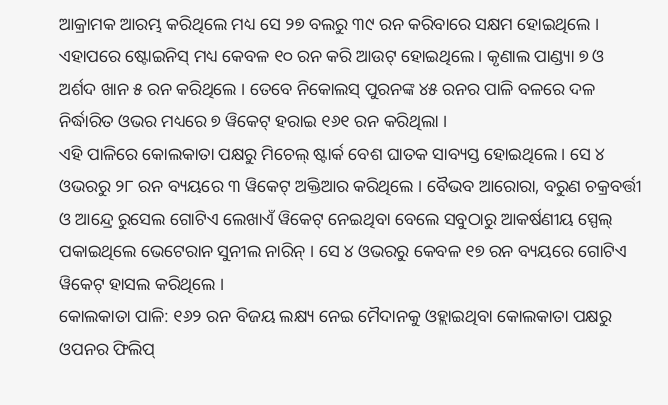ଆକ୍ରାମକ ଆରମ୍ଭ କରିଥିଲେ ମଧ୍ୟ ସେ ୨୭ ବଲରୁ ୩୯ ରନ କରିବାରେ ସକ୍ଷମ ହୋଇଥିଲେ । ଏହାପରେ ଷ୍ଟୋଇନିସ୍ ମଧ୍ୟ କେବଳ ୧୦ ରନ କରି ଆଉଟ୍ ହୋଇଥିଲେ । କୃଣାଲ ପାଣ୍ଡ୍ୟା ୭ ଓ ଅର୍ଶଦ ଖାନ ୫ ରନ କରିଥିଲେ । ତେବେ ନିକୋଲସ୍ ପୁରନଙ୍କ ୪୫ ରନର ପାଳି ବଳରେ ଦଳ ନିର୍ଦ୍ଧାରିତ ଓଭର ମଧ୍ୟରେ ୭ ୱିକେଟ୍ ହରାଇ ୧୬୧ ରନ କରିଥିଲା ।
ଏହି ପାଳିରେ କୋଲକାତା ପକ୍ଷରୁ ମିଚେଲ୍ ଷ୍ଟାର୍କ ବେଶ ଘାତକ ସାବ୍ୟସ୍ତ ହୋଇଥିଲେ । ସେ ୪ ଓଭରରୁ ୨୮ ରନ ବ୍ୟୟରେ ୩ ୱିକେଟ୍ ଅକ୍ତିଆର କରିଥିଲେ । ବୈଭବ ଆରୋରା, ବରୁଣ ଚକ୍ରବର୍ତ୍ତୀ ଓ ଆନ୍ଦ୍ରେ ରୁସେଲ ଗୋଟିଏ ଲେଖାଏଁ ୱିକେଟ୍ ନେଇଥିବା ବେଲେ ସବୁଠାରୁ ଆକର୍ଷଣୀୟ ସ୍ପେଲ୍ ପକାଇଥିଲେ ଭେଟେରାନ ସୁନୀଲ ନାରିନ୍ । ସେ ୪ ଓଭରରୁ କେବଳ ୧୭ ରନ ବ୍ୟୟରେ ଗୋଟିଏ ୱିକେଟ୍ ହାସଲ କରିଥିଲେ ।
କୋଲକାତା ପାଳି: ୧୬୨ ରନ ବିଜୟ ଲକ୍ଷ୍ୟ ନେଇ ମୈଦାନକୁ ଓହ୍ଲାଇଥିବା କୋଲକାତା ପକ୍ଷରୁ ଓପନର ଫିଲିପ୍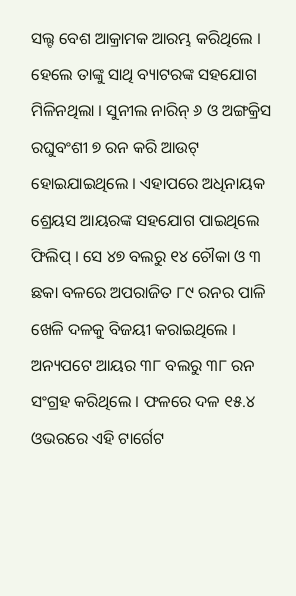ସଲ୍ଟ ବେଶ ଆକ୍ରାମକ ଆରମ୍ଭ କରିଥିଲେ । ହେଲେ ତାଙ୍କୁ ସାଥି ବ୍ୟାଟରଙ୍କ ସହଯୋଗ ମିଳିନଥିଲା । ସୁନୀଲ ନାରିନ୍ ୬ ଓ ଅଙ୍ଗକ୍ରିସ ରଘୁବଂଶୀ ୭ ରନ କରି ଆଉଟ୍ ହୋଇଯାଇଥିଲେ । ଏହାପରେ ଅଧିନାୟକ ଶ୍ରେୟସ ଆୟରଙ୍କ ସହଯୋଗ ପାଇଥିଲେ ଫିଲିପ୍ । ସେ ୪୭ ବଲରୁ ୧୪ ଚୌକା ଓ ୩ ଛକା ବଳରେ ଅପରାଜିତ ୮୯ ରନର ପାଳି ଖେଳି ଦଳକୁ ବିଜୟୀ କରାଇଥିଲେ । ଅନ୍ୟପଟେ ଆୟର ୩୮ ବଲରୁ ୩୮ ରନ ସଂଗ୍ରହ କରିଥିଲେ । ଫଳରେ ଦଳ ୧୫.୪ ଓଭରରେ ଏହି ଟାର୍ଗେଟ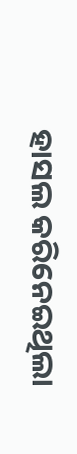ହାସଲ କରିନେଇଥିଲା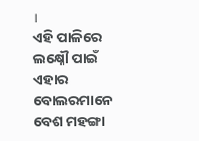।
ଏହି ପାଳିରେ ଲକ୍ଷ୍ନୌ ପାଇଁ ଏହାର ବୋଲରମାନେ ବେଶ ମହଙ୍ଗା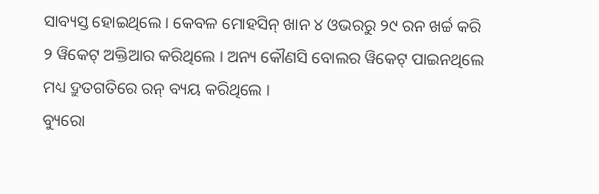ସାବ୍ୟସ୍ତ ହୋଇଥିଲେ । କେବଳ ମୋହସିନ୍ ଖାନ ୪ ଓଭରରୁ ୨୯ ରନ ଖର୍ଚ୍ଚ କରି ୨ ୱିକେଟ୍ ଅକ୍ତିଆର କରିଥିଲେ । ଅନ୍ୟ କୌଣସି ବୋଲର ୱିକେଟ୍ ପାଇନଥିଲେ ମଧ୍ୟ ଦ୍ରୁତଗତିରେ ରନ୍ ବ୍ୟୟ କରିଥିଲେ ।
ବ୍ୟୁରୋ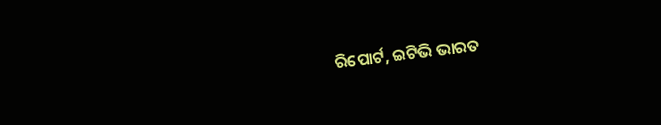ରିପୋର୍ଟ, ଇଟିଭି ଭାରତ